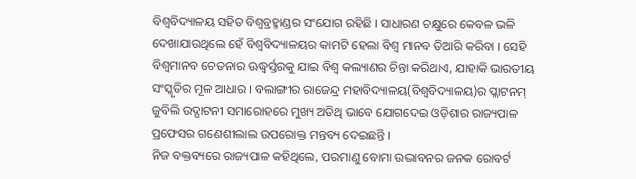ବିଶ୍ୱବିଦ୍ୟାଳୟ ସହିତ ବିଶ୍ୱବ୍ରହ୍ମାଣ୍ଡର ସଂଯୋଗ ରହିଛି । ସାଧାରଣ ଚକ୍ଷୁରେ କେବଳ ଭଳି ଦେଖାଯାଉଥିଲେ ହେଁ ବିଶ୍ୱବିଦ୍ୟାଳୟର କାମଟି ହେଲା ବିଶ୍ୱ ମାନବ ତିଆରି କରିବା । ସେହି ବିଶ୍ୱମାନବ ଚେତନାର ଊଦ୍ଧ୍ୱର୍ସ୍ତରକୁ ଯାଇ ବିଶ୍ୱ କଲ୍ୟାଣର ଚିନ୍ତା କରିଥାଏ, ଯାହାକି ଭାରତୀୟ ସଂସ୍କୃତିର ମୂଳ ଆଧାର । ବଲାଙ୍ଗୀର ରାଜେନ୍ଦ୍ର ମହାବିଦ୍ୟାଳୟ(ବିଶ୍ୱବିଦ୍ୟାଳୟ)ର ପ୍ଲାଟନମ୍ ଜୁବିଲି ଉଦ୍ଘାଟନୀ ସମାରୋହରେ ମୁଖ୍ୟ ଅତିଥି ଭାବେ ଯୋଗଦେଇ ଓଡ଼ିଶାର ରାଜ୍ୟପାଳ ପ୍ରଫେସର ଗଣେଶୀଲାଲ ଉପରୋକ୍ତ ମନ୍ତବ୍ୟ ଦେଇଛନ୍ତି ।
ନିଜ ବକ୍ତବ୍ୟରେ ରାଜ୍ୟପାଳ କହିଥିଲେ, ପରମାଣୁ ବୋମା ଉଦ୍ଭାବନର ଜନକ ରୋବର୍ଟ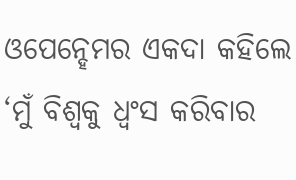ଓପେନ୍ହେମର ଏକଦା କହିଲେ ‘ମୁଁ ବିଶ୍ୱକୁ ଧ୍ୱଂସ କରିବାର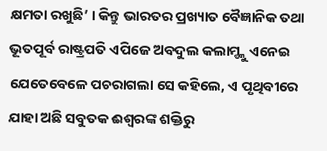କ୍ଷମତା ରଖୁଛି’ । କିନ୍ତୁ ଭାରତର ପ୍ରଖ୍ୟାତ ବୈଜ୍ଞାନିକ ତଥା ଭୂତପୂର୍ବ ରାଷ୍ଟ୍ରପତି ଏପିଜେ ଅବଦୁଲ କଲାମ୍ଙ୍କୁ ଏନେଇ ଯେତେବେଳେ ପଚରାଗଲା ସେ କହିଲେ, ଏ ପୃଥିବୀରେ ଯାହା ଅଛି ସବୁତକ ଈଶ୍ୱରଙ୍କ ଶକ୍ତିରୁ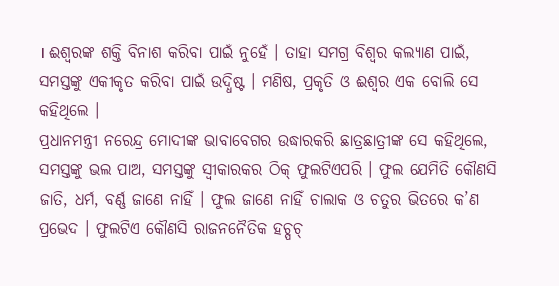। ଈଶ୍ୱରଙ୍କ ଶକ୍ତି ବିନାଶ କରିବା ପାଇଁ ନୁହେଁ । ତାହା ସମଗ୍ର ବିଶ୍ୱର କଲ୍ୟାଣ ପାଇଁ, ସମସ୍ତଙ୍କୁ ଏକୀକୃତ କରିବା ପାଇଁ ଉଦ୍ଧିଷ୍ଟ । ମଣିଷ, ପ୍ରକୃତି ଓ ଈଶ୍ୱର ଏକ ବୋଲି ସେ କହିଥିଲେ ।
ପ୍ରଧାନମନ୍ତ୍ରୀ ନରେନ୍ଦ୍ର ମୋଦୀଙ୍କ ଭାବାବେଗର ଉଦ୍ଧାରକରି ଛାତ୍ରଛାତ୍ରୀଙ୍କ ସେ କହିଥିଲେ, ସମସ୍ତଙ୍କୁ ଭଲ ପାଅ, ସମସ୍ତଙ୍କୁ ସ୍ୱୀକାରକର ଠିକ୍ ଫୁଲଟିଏପରି । ଫୁଲ ଯେମିତି କୌଣସି ଜାତି, ଧର୍ମ, ବର୍ଣ୍ଣ ଜାଣେ ନାହିଁ । ଫୁଲ ଜାଣେ ନାହିଁ ଚାଲାକ ଓ ଚତୁର ଭିତରେ କ’ଣ ପ୍ରଭେଦ । ଫୁଲଟିଏ କୌଣସି ରାଜନନୈତିକ ହଚ୍ପଚ୍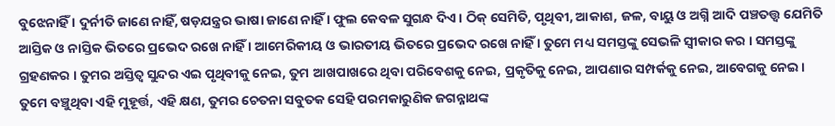ବୁଝେନାହିଁ । ଦୁର୍ନୀତି ଜାଣେ ନାହିଁ, ଷଡ଼ଯନ୍ତ୍ରର ଭାଷା ଜାଣେ ନାହିଁ । ଫୁଲ କେବଳ ସୁଗନ୍ଧ ଦିଏ । ଠିକ୍ ସେମିତି, ପୃଥିବୀ, ଆକାଶ, ଜଳ, ବାୟୁ ଓ ଅଗ୍ନି ଆଦି ପଞ୍ଚତତ୍ତ୍ୱ ଯେମିତି ଆସ୍ତିକ ଓ ନାସ୍ତିକ ଭିତରେ ପ୍ରଭେଦ ରଖେ ନାହିଁ । ଆମେରିକୀୟ ଓ ଭାରତୀୟ ଭିତରେ ପ୍ରଭେଦ ରଖେ ନାହିଁ । ତୁମେ ମଧ୍ୟ ସମସ୍ତଙ୍କୁ ସେଭଳି ସ୍ୱୀକାର କର । ସମସ୍ତଙ୍କୁ ଗ୍ରହଣକର । ତୁମର ଅସ୍ତିତ୍ୱ ସୁନ୍ଦର ଏଇ ପୃଥିବୀକୁ ନେଇ, ତୁମ ଆଖପାଖରେ ଥିବା ପରିବେଶକୁ ନେଇ, ପ୍ରକୃତିକୁ ନେଇ, ଆପଣାର ସମ୍ପର୍କକୁ ନେଇ, ଆବେଗକୁ ନେଇ । ତୁମେ ବଞ୍ଚୁଥିବା ଏହି ମୁହୂର୍ତ୍ତ, ଏହି କ୍ଷଣ, ତୁମର ଚେତନା ସବୁତକ ସେହି ପରମକାରୁଣିକ ଜଗନ୍ନାଥଙ୍କ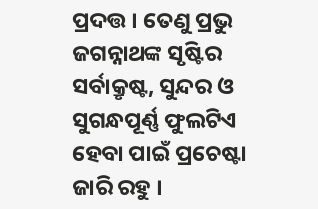ପ୍ରଦତ୍ତ । ତେଣୁ ପ୍ରଭୁ ଜଗନ୍ନାଥଙ୍କ ସୃଷ୍ଟିର ସର୍ବାକ୍ରୃଷ୍ଟ, ସୁନ୍ଦର ଓ ସୁଗନ୍ଧପୂର୍ଣ୍ଣ ଫୁଲଟିଏ ହେବା ପାଇଁ ପ୍ରଚେଷ୍ଟା ଜାରି ରହୁ ।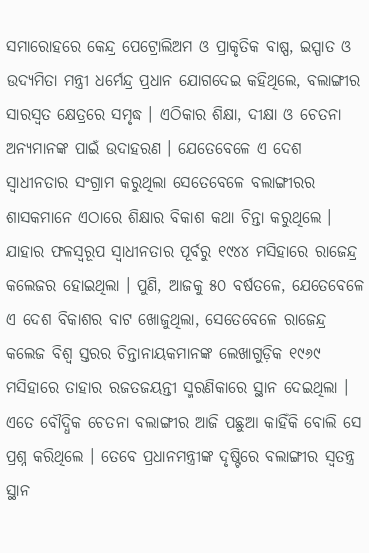ସମାରୋହରେ କେନ୍ଦ୍ର ପେଟ୍ରୋଲିଅମ ଓ ପ୍ରାକୃତିକ ବାଷ୍ପ, ଇସ୍ପାତ ଓ ଉଦ୍ୟମିତା ମନ୍ତ୍ରୀ ଧର୍ମେନ୍ଦ୍ର ପ୍ରଧାନ ଯୋଗଦେଇ କହିଥିଲେ, ବଲାଙ୍ଗୀର ସାରସ୍ୱତ କ୍ଷେତ୍ରରେ ସମୃଦ୍ଧ । ଏଠିକାର ଶିକ୍ଷା, ଦୀକ୍ଷା ଓ ଚେତନା ଅନ୍ୟମାନଙ୍କ ପାଇଁ ଉଦାହରଣ । ଯେତେବେଳେ ଏ ଦେଶ ସ୍ୱାଧୀନତାର ସଂଗ୍ରାମ କରୁଥିଲା ସେତେବେଳେ ବଲାଙ୍ଗୀରର ଶାସକମାନେ ଏଠାରେ ଶିକ୍ଷାର ବିକାଶ କଥା ଚିନ୍ତା କରୁଥିଲେ । ଯାହାର ଫଳସ୍ୱରୂପ ସ୍ୱାଧୀନତାର ପୂର୍ବରୁ ୧୯୪୪ ମସିହାରେ ରାଜେନ୍ଦ୍ର କଲେଜର ହୋଇଥିଲା । ପୁଣି, ଆଜକୁ ୫୦ ବର୍ଷତଳେ, ଯେତେବେଳେ ଏ ଦେଶ ବିକାଶର ବାଟ ଖୋଜୁଥିଲା, ସେତେବେଳେ ରାଜେନ୍ଦ୍ର କଲେଜ ବିଶ୍ୱ ସ୍ତରର ଚିନ୍ତାନାୟକମାନଙ୍କ ଲେଖାଗୁଡ଼ିକ ୧୯୬୯ ମସିହାରେ ତାହାର ରଜତଜୟନ୍ତୀ ସ୍ମରଣିକାରେ ସ୍ଥାନ ଦେଇଥିଲା । ଏତେ ବୌଦ୍ଧିକ ଚେତନା ବଲାଙ୍ଗୀର ଆଜି ପଛୁଆ କାହିଁକି ବୋଲି ସେ ପ୍ରଶ୍ନ କରିଥିଲେ । ତେବେ ପ୍ରଧାନମନ୍ତ୍ରୀଙ୍କ ଦୃଷ୍ଟିରେ ବଲାଙ୍ଗୀର ସ୍ୱତନ୍ତ୍ର ସ୍ଥାନ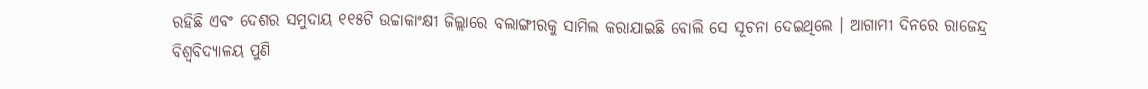ରହିଛି ଏବଂ ଦେଶର ସମୁଦାୟ ୧୧୫ଟି ଉଚ୍ଚାକାଂକ୍ଷୀ ଜିଲ୍ଲାରେ ବଲାଙ୍ଗୀରକୁ ସାମିଲ କରାଯାଇଛି ବୋଲି ସେ ସୂଚନା ଦେଇଥିଲେ । ଆଗାମୀ ଦିନରେ ରାଜେନ୍ଦ୍ର ବିଶ୍ୱବିଦ୍ୟାଳୟ ପୁଣି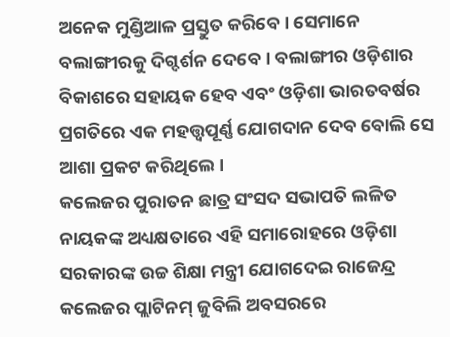ଅନେକ ମୁଣ୍ଡିଆଳ ପ୍ରସ୍ତୁତ କରିବେ । ସେମାନେ ବଲାଙ୍ଗୀରକୁ ଦିଗ୍ଦର୍ଶନ ଦେବେ । ବଲାଙ୍ଗୀର ଓଡ଼ିଶାର ବିକାଶରେ ସହାୟକ ହେବ ଏବଂ ଓଡ଼ିଶା ଭାରତବର୍ଷର ପ୍ରଗତିରେ ଏକ ମହତ୍ତ୍ୱପୂର୍ଣ୍ଣ ଯୋଗଦାନ ଦେବ ବୋଲି ସେ ଆଶା ପ୍ରକଟ କରିଥିଲେ ।
କଲେଜର ପୁରାତନ ଛାତ୍ର ସଂସଦ ସଭାପତି ଲଳିତ ନାୟକଙ୍କ ଅଧ୍ୟକ୍ଷତାରେ ଏହି ସମାରୋହରେ ଓଡ଼ିଶା ସରକାରଙ୍କ ଉଚ୍ଚ ଶିକ୍ଷା ମନ୍ତ୍ରୀ ଯୋଗଦେଇ ରାଜେନ୍ଦ୍ର କଲେଜର ପ୍ଲାଟିନମ୍ ଜୁବିଲି ଅବସରରେ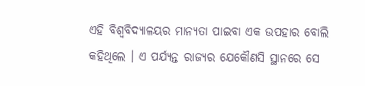ଏହି ବିଶ୍ୱବିଦ୍ୟାଳୟର ମାନ୍ୟତା ପାଇବା ଏକ ଉପହାର ବୋଲି କହିଥିଲେ । ଏ ପର୍ଯ୍ୟନ୍ତ ରାଜ୍ୟର ଯେକୌଣସି ସ୍ଥାନରେ ସେ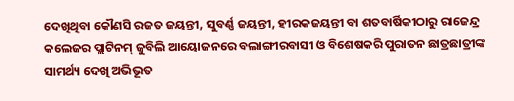ଦେଖିଥିବା କୌଣସି ରଜତ ଜୟନ୍ତୀ, ସୁବର୍ଣ୍ଣ ଜୟନ୍ତୀ, ହୀରକଜୟନ୍ତୀ ବା ଶତବାର୍ଷିକୀଠାରୁ ରାଜେନ୍ଦ୍ର କଲେଜର ପ୍ଲାଟିନମ୍ ଜୁବିଲି ଆୟୋଜନରେ ବଲାଙ୍ଗୀରବାସୀ ଓ ବିଶେଷକରି ପୁରାତନ ଛାତ୍ରଛାତ୍ରୀଙ୍କ ସାମର୍ଥ୍ୟ ଦେଖି ଅଭିଭୂତ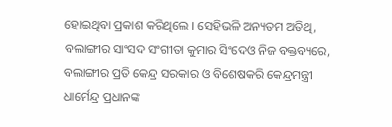ହୋଇଥିବା ପ୍ରକାଶ କରିଥିଲେ । ସେହିଭଳି ଅନ୍ୟତମ ଅତିଥି, ବଲାଙ୍ଗୀର ସାଂସଦ ସଂଗୀତା କୁମାର ସିଂଦେଓ ନିଜ ବକ୍ତବ୍ୟରେ, ବଲାଙ୍ଗୀର ପ୍ରତି କେନ୍ଦ୍ର ସରକାର ଓ ବିଶେଷକରି କେନ୍ଦ୍ରମନ୍ତ୍ରୀ ଧାର୍ମେନ୍ଦ୍ର ପ୍ରଧାନଙ୍କ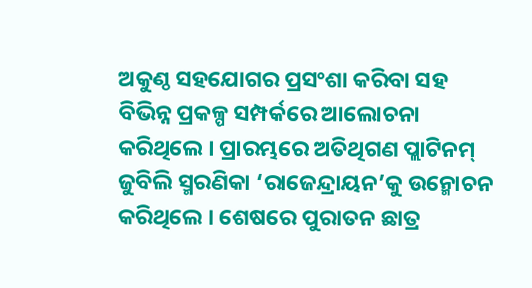ଅକୁଣ୍ଠ ସହଯୋଗର ପ୍ରସଂଶା କରିବା ସହ ବିଭିନ୍ନ ପ୍ରକଳ୍ପ ସମ୍ପର୍କରେ ଆଲୋଚନା କରିଥିଲେ । ପ୍ରାରମ୍ଭରେ ଅତିଥିଗଣ ପ୍ଲାଟିନମ୍ ଜୁବିଲି ସ୍ମରଣିକା ‘ରାଜେନ୍ଦ୍ରାୟନ’କୁ ଉନ୍ମୋଚନ କରିଥିଲେ । ଶେଷରେ ପୁରାତନ ଛାତ୍ର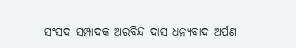ସଂସଦ ସମ୍ପାଦକ ଅରବିନ୍ଦ ଦାସ ଧନ୍ୟବାଦ ଅର୍ପଣ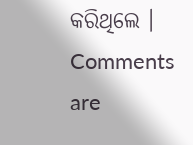କରିଥିଲେ ।
Comments are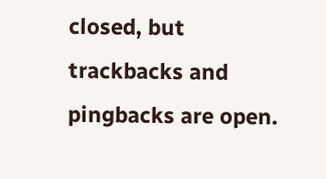closed, but trackbacks and pingbacks are open.